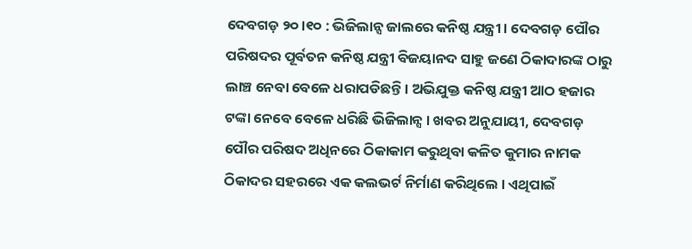ଦେବଗଡ଼ ୨୦।୧୦ : ଭିଜିଲାନ୍ସ ଜାଲରେ କନିଷ୍ଠ ଯନ୍ତ୍ରୀ । ଦେବଗଡ଼ ପୌର ପରିଷଦର ପୂର୍ବତନ କନିଷ୍ଠ ଯନ୍ତ୍ରୀ ବିଜୟାନଦ ସାହୁ ଜଣେ ଠିକାଦାରଙ୍କ ଠାରୁ ଲାଞ୍ଚ ନେବା ବେଳେ ଧରାପଡିଛନ୍ତି । ଅଭିଯୁକ୍ତ କନିଷ୍ଠ ଯନ୍ତ୍ରୀ ଆଠ ହଜାର ଟଙ୍କା ନେବେ ବେଳେ ଧରିଛି ଭିଜିଲାନ୍ସ । ଖବର ଅନୁଯାୟୀ, ଦେବଗଡ଼ ପୌର ପରିଷଦ ଅଧିନରେ ଠିକାକାମ କରୁଥିବା କଳିତ କୁମାର ନାମକ ଠିକାଦର ସହରରେ ଏକ କଲଭର୍ଟ ନିର୍ମାଣ କରିଥିଲେ । ଏଥିପାଇଁ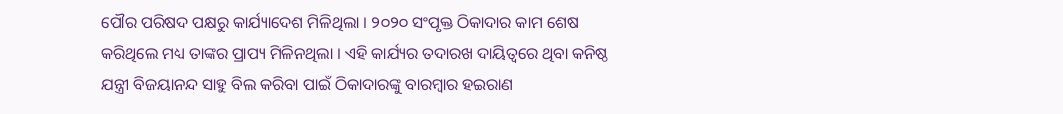ପୌର ପରିଷଦ ପକ୍ଷରୁ କାର୍ଯ୍ୟାଦେଶ ମିଳିଥିଲା । ୨୦୨୦ ସଂପୃକ୍ତ ଠିକାଦାର କାମ ଶେଷ କରିଥିଲେ ମଧ୍ୟ ତାଙ୍କର ପ୍ରାପ୍ୟ ମିଳିନଥିଲା । ଏହି କାର୍ଯ୍ୟର ତଦାରଖ ଦାୟିତ୍ବରେ ଥିବା କନିଷ୍ଠ ଯନ୍ତ୍ରୀ ବିଜୟାନନ୍ଦ ସାହୁ ବିଲ କରିବା ପାଇଁ ଠିକାଦାରଙ୍କୁ ବାରମ୍ବାର ହଇରାଣ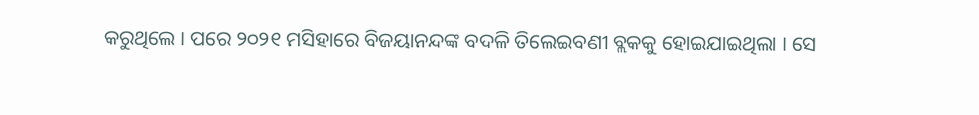କରୁଥିଲେ । ପରେ ୨୦୨୧ ମସିହାରେ ବିଜୟାନନ୍ଦଙ୍କ ବଦଳି ତିଲେଇବଣୀ ବ୍ଲକକୁ ହୋଇଯାଇଥିଲା । ସେ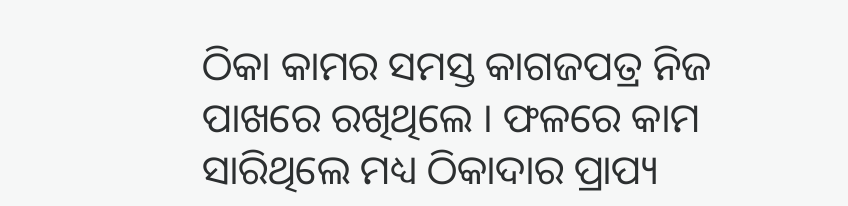ଠିକା କାମର ସମସ୍ତ କାଗଜପତ୍ର ନିଜ ପାଖରେ ରଖିଥିଲେ । ଫଳରେ କାମ ସାରିଥିଲେ ମଧ୍ୟ ଠିକାଦାର ପ୍ରାପ୍ୟ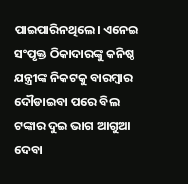ପାଇପାରିନଥିଲେ। ଏନେଇ ସଂପୃକ୍ତ ଠିକାଦାରଙ୍କୁ କନିଷ୍ଠ ଯନ୍ତ୍ରୀଙ୍କ ନିକଟକୁ ବାରମ୍ବାର ଦୌଡାଇବା ପରେ ବିଲ ଟଙ୍କାର ଦୁଇ ଭାଗ ଆଗୁଆ ଦେବା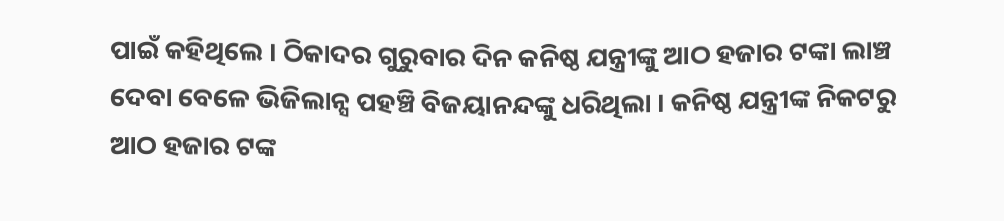ପାଇଁ କହିଥିଲେ । ଠିକାଦର ଗୁରୁବାର ଦିନ କନିଷ୍ଠ ଯନ୍ତ୍ରୀଙ୍କୁ ଆଠ ହଜାର ଟଙ୍କା ଲାଞ୍ଚ ଦେବା ବେଳେ ଭିଜିଲାନ୍ସ ପହଞ୍ଚି ବିଜୟାନନ୍ଦଙ୍କୁ ଧରିଥିଲା । କନିଷ୍ଠ ଯନ୍ତ୍ରୀଙ୍କ ନିକଟରୁ ଆଠ ହଜାର ଟଙ୍କ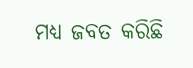ମଧ୍ୟ ଜବତ କରିଛି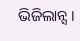ଭିଜିଲାନ୍ସ ।